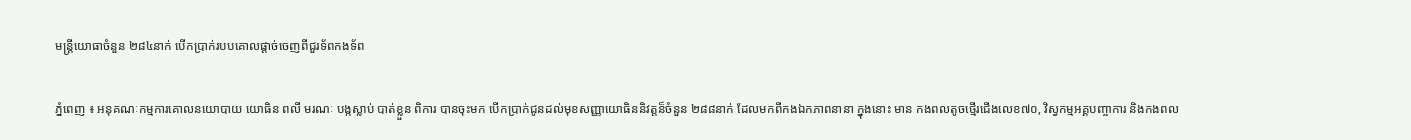មន្ត្រីយោធាចំនួន ២៨៤នាក់ បើកប្រាក់របបគោលផ្តាច់ចេញពីជួរទ័ពកងទ័ព

ភ្នំពេញ ៖ អនុគណៈកម្មការគោលនយោបាយ យោធិន ពលី មរណៈ បង្កស្លាប់ បាត់ខ្លួន ពិការ បានចុះមក បើកប្រាក់ជូនដល់មុខសញ្ញាយោធិននិវត្តន៏ចំនួន ២៨៨នាក់ ដែលមកពីកងឯកភាពនានា ក្នុងនោះ មាន កងពលតូចថ្មើរជើងលេខ៧០, វិស្វកម្មអគ្គបញ្ចាការ និងកងពល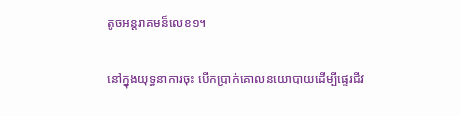តូចអន្តរាគមន៏លេខ១។

នៅក្នុងយុទ្ធនាការចុះ បើកប្រាក់គោលនយោបាយដើម្បីផ្ទេរជីវ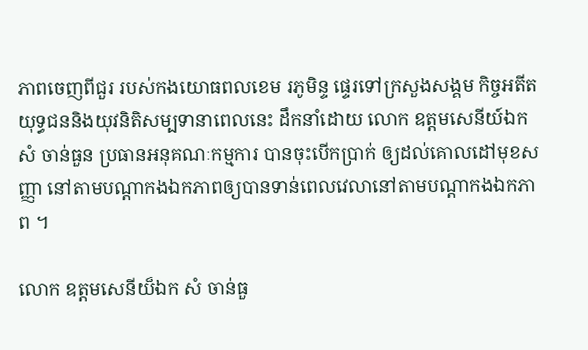ភាពចេញពីជួរ របស់កងយោធពលខេម រភូមិន្ទ ផ្ទេរទៅក្រសួងសង្គម កិច្ចអតីតយុទ្ធជននិងយុវនិតិសម្បទានាពេលនេះ ដឹកនាំដោយ លោក ឧត្ដមសេនីយ៍ឯក សំ ចាន់ធួន ប្រធានអនុគណៈកម្មការ បានចុះបើកប្រាក់ ឲ្យដល់គោលដៅមុខសញ្ញា នៅតាមបណ្តាកងឯកភាពឲ្យបានទាន់ពេលវេលានៅតាមបណ្តាកងឯកភាព ។

លោក ឧត្តមសេនីយ៏ឯក សំ ចាន់ធួ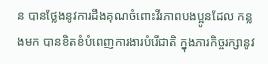ន បានថ្លែងនូវការដឹងគុណចំពោះវីរភាពបងប្អូនដែល កន្លងមក បានខិតខំបំពេញការងារបំរើជាតិ ក្នុងភារកិច្ចរក្សានូវ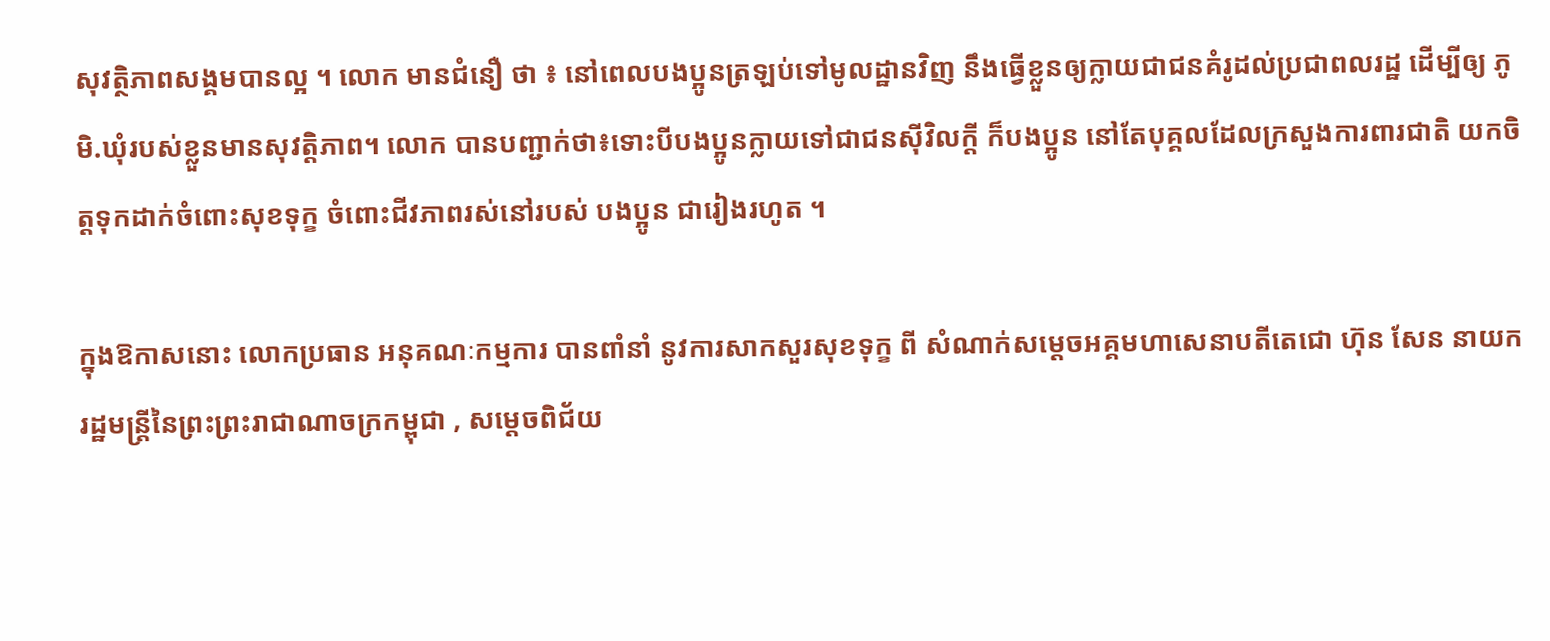សុវត្ថិភាពសង្គមបានល្អ ។ លោក មានជំនឿ ថា ៖ នៅពេលបងប្អូនត្រឡប់ទៅមូលដ្ឋានវិញ នឹងធ្វើខ្លួនឲ្យក្លាយជាជនគំរូដល់ប្រជាពលរដ្ឋ ដើម្បីឲ្យ ភូមិ.ឃុំរបស់ខ្លួនមានសុវត្តិភាព។ លោក បានបញ្ជាក់ថា៖ទោះបីបងប្អូនក្លាយទៅជាជនស៊ីវិលក្តី ក៏បងប្អូន នៅតែបុគ្គលដែលក្រសួងការពារជាតិ យកចិត្តទុកដាក់ចំពោះសុខទុក្ខ ចំពោះជីវភាពរស់នៅរបស់ បងប្អូន ជារៀងរហូត ។

ក្នុងឱកាសនោះ លោកប្រធាន អនុគណៈកម្មការ បានពាំនាំ នូវការសាកសួរសុខទុក្ខ ពី សំណាក់សម្តេចអគ្គមហាសេនាបតីតេជោ ហ៊ុន សែន នាយករដ្ឋមន្ត្រីនៃព្រះព្រះរាជាណាចក្រកម្ពុជា , សម្តេចពិជ័យ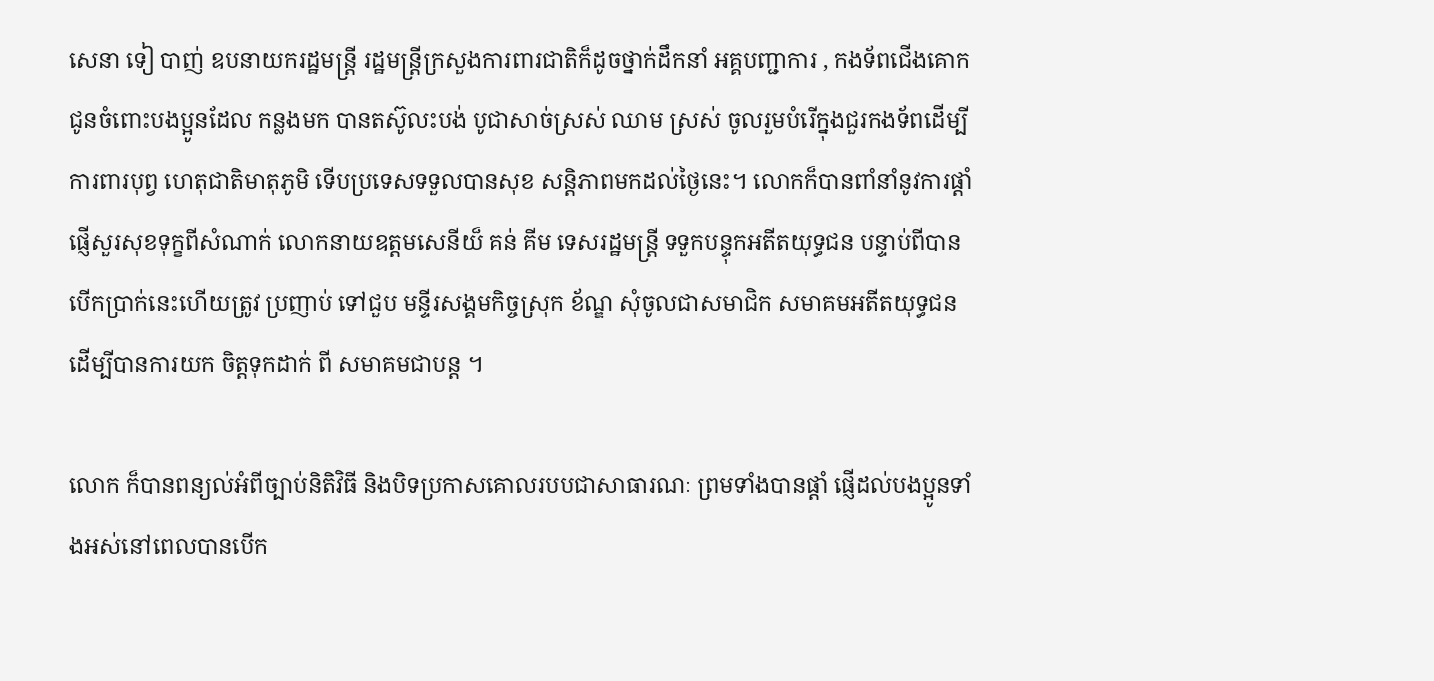សេនា ទៀ បាញ់ ឧបនាយករដ្ឋមន្ត្រី រដ្ឋមន្ត្រីក្រសួងការពារជាតិក៏ដូចថ្នាក់ដឹកនាំ អគ្គបញ្ជាការ , កងទ័ពជើងគោក ជូនចំពោះបងប្អូនដែល កន្លងមក បានតស៊ូលះបង់ បូជាសាច់ស្រស់ ឈាម ស្រស់ ចូលរួមបំរើក្នុងជួរកងទ័ពដើម្បីការពារបុព្វ ហេតុជាតិមាតុភូមិ ទើបប្រទេសទទួលបានសុខ សន្តិភាពមកដល់ថ្ងៃនេះ។ លោកក៏បានពាំនាំនូវការផ្តាំ ផ្ញើសួរសុខទុក្ខពីសំណាក់ លោកនាយឧត្តមសេនីយ៏ គន់ គីម ទេសរដ្ឋមន្ត្រី ទទួកបន្ទុកអតីតយុទ្ធជន បន្ទាប់ពីបានបើកប្រាក់នេះហើយត្រូវ ប្រញាប់ ទៅជួប មន្ទីរសង្គមកិច្ចស្រុក ខ័ណ្ឌ សុំចូលជាសមាជិក សមាគមអតីតយុទ្ធជនដើម្បីបានការយក ចិត្តទុកដាក់ ពី សមាគមជាបន្ត ។

លោក ក៏បានពន្យល់អំពីច្បាប់និតិវិធី និងបិទប្រកាសគោលរបបជាសាធារណៈ ព្រមទាំងបានផ្ដាំ ផ្ញើដល់បងប្អូនទាំងអស់នៅពេលបានបើក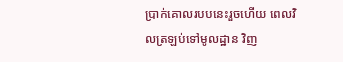ប្រាក់គោលរបបនេះរួចហើយ ពេលវិលត្រឡប់ទៅមូលដ្ឋាន វិញ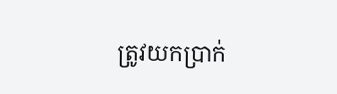ត្រូវយកប្រាក់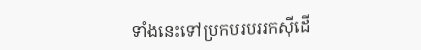ទាំងនេះទៅប្រកបរបររកស៊ីដើ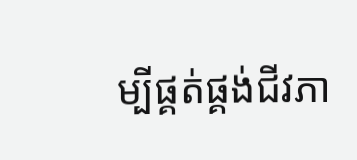ម្បីផ្គត់ផ្គង់ជីវភា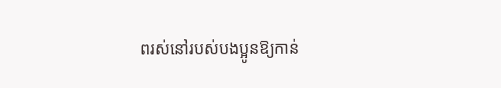ពរស់នៅរបស់បងប្អូនឱ្យកាន់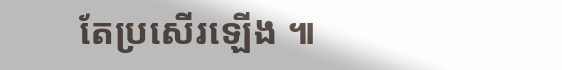តែប្រសើរឡើង ៕